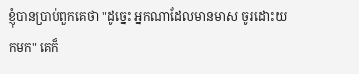ខ្ញុំបានប្រាប់ពួកគេថា "ដូច្នេះ អ្នកណាដែលមានមាស ចូរដោះយកមក" គេក៏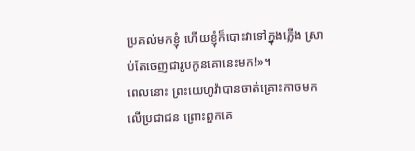ប្រគល់មកខ្ញុំ ហើយខ្ញុំក៏បោះវាទៅក្នុងភ្លើង ស្រាប់តែចេញជារូបកូនគោនេះមក!»។
ពេលនោះ ព្រះយេហូវ៉ាបានចាត់គ្រោះកាចមកលើប្រជាជន ព្រោះពួកគេ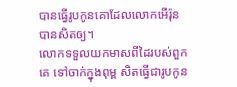បានធ្វើរូបកូនគោដែលលោកអើរ៉ុនបានសិតឲ្យ។
លោកទទួលយកមាសពីដៃរបស់ពួកគេ ទៅចាក់ក្នុងពុម្ព សិតធ្វើជារូបកូន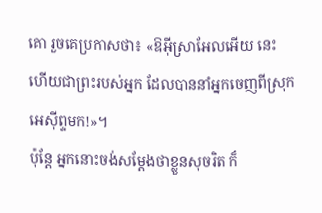គោ រួចគេប្រកាសថា៖ «ឱអ៊ីស្រាអែលអើយ នេះហើយជាព្រះរបស់អ្នក ដែលបាននាំអ្នកចេញពីស្រុកអេស៊ីព្ទមក!»។
ប៉ុន្ដែ អ្នកនោះចង់សម្តែងថាខ្លួនសុចរិត ក៏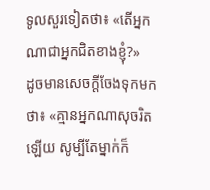ទូលសួរទៀតថា៖ «តើអ្នកណាជាអ្នកជិតខាងខ្ញុំ?»
ដូចមានសេចក្តីចែងទុកមកថា៖ «គ្មានអ្នកណាសុចរិតឡើយ សូម្បីតែម្នាក់ក៏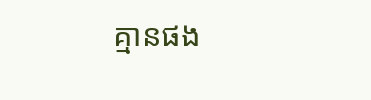គ្មានផង